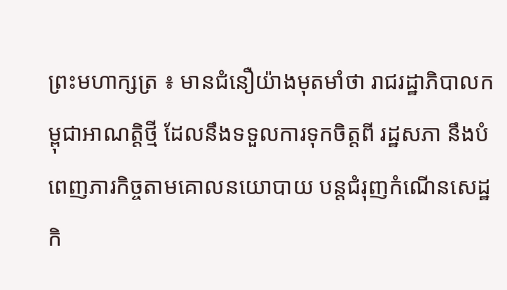ព្រះមហាក្សត្រ ៖ មានជំនឿយ៉ាងមុតមាំថា រាជរដ្ឋាភិបាលកម្ពុជាអាណត្តិថ្មី ដែលនឹងទទួលការទុកចិត្តពី រដ្ឋសភា នឹងបំពេញភារកិច្ចតាមគោលនយោបាយ បន្តជំរុញកំណើនសេដ្ឋកិ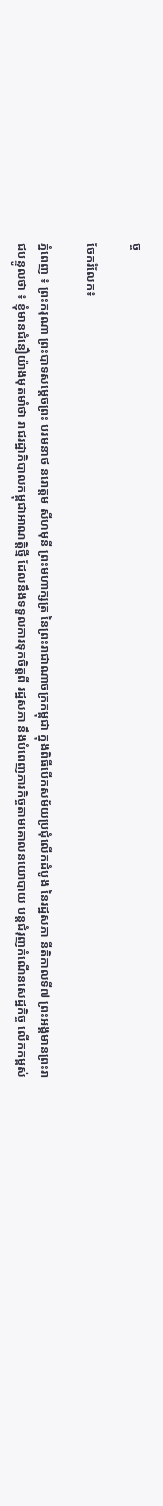ច្ច

ចែករំលែក៖

ភ្នំពេញ ៖ ព្រះករុណា ព្រះបាទសម្តេចព្រះ បរមនាថ នរោត្តម សីហមុនី ព្រះមហាក្សត្រ នៃព្រះរាជាណាចក្រកម្ពុជា ក្នុងពិធីបើកសម័យប្រជុំលើកដំបូង នៃរដ្ឋសភា នីតិកាលទី៧ ព្រះអង្គមានព្រះរាជបន្ទូលថា ៖ ខ្ញុំមានជំនឿយ៉ាងមុតមាំថា រាជរដ្ឋាភិបាលកម្ពុជាអាណត្តិថ្មី ដែលនឹងទទួលការទុកចិត្តពី រដ្ឋសភា នឹងបំពេញភារកិច្ចតាមគោលនយោបាយ បន្តជំរុញកំណើនសេដ្ឋកិច្ច លើកកម្ពស់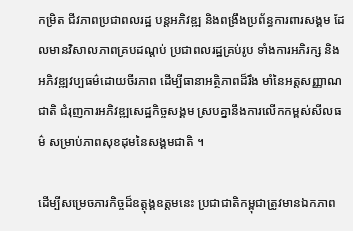កម្រិត ជីវភាពប្រជាពលរដ្ឋ បន្តអភិវឌ្ឍ និងពង្រឹងប្រព័ន្ធការពារសង្គម ដែលមានវិសាលភាពគ្របដណ្តប់ ប្រជាពលរដ្ឋគ្រប់រូប ទាំងការអភិរក្ស និងអភិវឌ្ឍវប្បធម៌ដោយចីរភាព ដើម្បីធានាអត្ថិភាពដ៏រឹង មាំនៃអត្តសញ្ញាណជាតិ ជំរុញការអភិវឌ្ឍសេដ្ឋកិច្ចសង្គម ស្របគ្នានឹងការលើកកម្ពស់សីលធម៌ សម្រាប់ភាពសុខដុមនៃសង្គមជាតិ ។

ដើម្បីសម្រេចភារកិច្ចដ៏ឧត្តុង្គឧត្តមនេះ ប្រជាជាតិកម្ពុជាត្រូវមានឯកភាព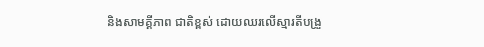និងសាមគ្គីភាព ជាតិខ្ពស់ ដោយឈរលើស្មារតីបង្រួ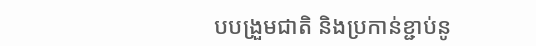បបង្រួមជាតិ និងប្រកាន់ខ្ជាប់នូ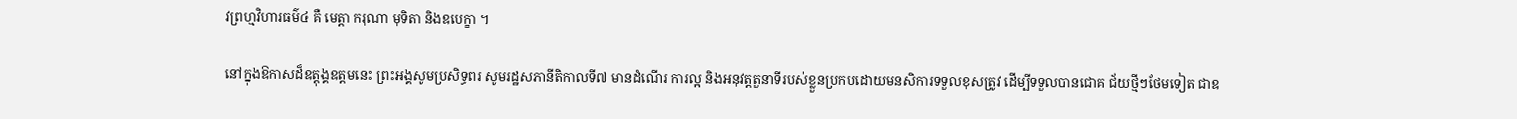វព្រហ្មវិហារធម៌៤ គឺ មេត្តា ករុណា មុទិតា និងឧបេក្ខា ។

នៅក្នុងឱកាសដ៏ឧត្តុង្គឧត្តមនេះ ព្រះអង្គសូមប្រសិទ្ធពរ សូមរដ្ឋសភានីតិកាលទី៧ មានដំណើរ ការល្អ និងអនុវត្តតួនាទីរបស់ខ្លួនប្រកបដោយមនសិការទទួលខុសត្រូវ ដើម្បីទទួលបានជោគ ជ័យថ្មីៗថែមទៀត ជាឧ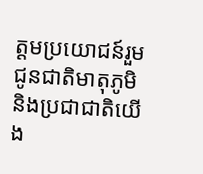ត្តមប្រយោជន៍រួម ជូនជាតិមាតុភូមិ និងប្រជាជាតិយើង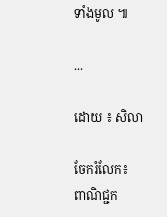ទាំងមូល ៕

...

ដោយ ៖ សិលា

ចែករំលែក៖
ពាណិជ្ជក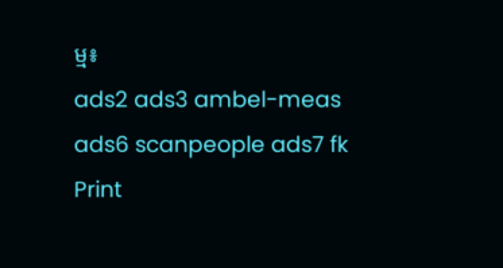ម្ម៖
ads2 ads3 ambel-meas ads6 scanpeople ads7 fk Print